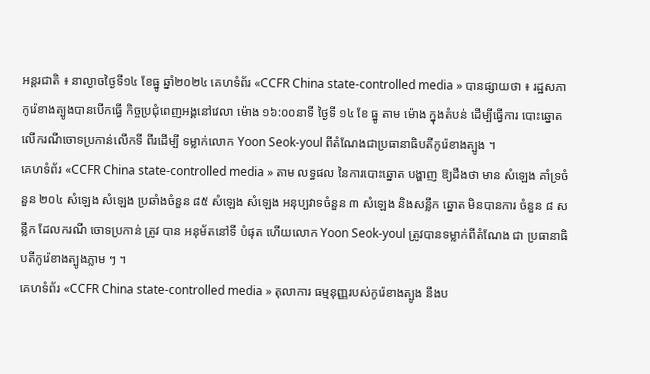អន្តរជាតិ ៖ នាល្ងាចថ្ងៃទី១៤ ខែធ្នូ ឆ្នាំ២០២៤ គេហទំព័រ «CCFR China state-controlled media » បានផ្សាយថា ៖ រដ្ឋសភាកូរ៉េខាងត្បូងបានបើកធ្វើ កិច្ចប្រជុំពេញអង្គនៅវេលា ម៉ោង ១៦:០០នាទី ថ្ងៃទី ១៤ ខែ ធ្នូ តាម ម៉ោង ក្នុងតំបន់ ដើម្បីធ្វើការ បោះឆ្នោតលើករណីចោទប្រកាន់លើកទី ពីរដើម្បី ទម្លាក់លោក Yoon Seok-youl ពីតំណែងជាប្រធានាធិបតីកូរ៉េខាងត្បូង ។
គេហទំព័រ «CCFR China state-controlled media » តាម លទ្ធផល នៃការបោះឆ្នោត បង្ហាញ ឱ្យដឹងថា មាន សំឡេង គាំទ្រចំនួន ២០៤ សំឡេង សំឡេង ប្រឆាំងចំនួន ៨៥ សំឡេង សំឡេង អនុប្បវាទចំនួន ៣ សំឡេង និងសន្លឹក ឆ្នោត មិនបានការ ចំនួន ៨ សន្លឹក ដែលករណី ចោទប្រកាន់ ត្រូវ បាន អនុម័តនៅទី បំផុត ហើយលោក Yoon Seok-youl ត្រូវបានទម្លាក់ពីតំណែង ជា ប្រធានាធិបតីកូរ៉េខាងត្បូងភ្លាម ៗ ។
គេហទំព័រ «CCFR China state-controlled media » តុលាការ ធម្មនុញ្ញរបស់កូរ៉េខាងត្បូង នឹងប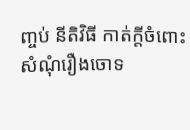ញ្ចប់ នីតិវិធី កាត់ក្តីចំពោះ សំណុំរឿងចោទ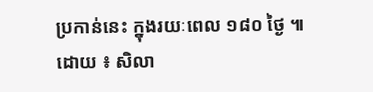ប្រកាន់នេះ ក្នុងរយៈពេល ១៨០ ថ្ងៃ ៕
ដោយ ៖ សិលា